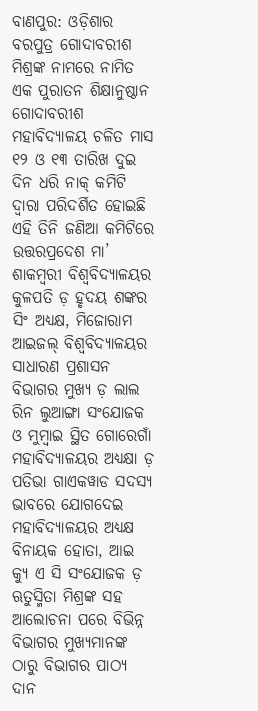ବାଣପୁର: ଓଡ଼ିଶାର ବରପୁତ୍ର ଗୋଦାବରୀଶ ମିଶ୍ରଙ୍କ ନାମରେ ନାମିତ ଏକ ପୁରାତନ ଶିକ୍ଷାନୁଷ୍ଠାନ ଗୋଦାବରୀଶ ମହାବିଦ୍ୟାଳୟ ଚଳିତ ମାସ ୧୨ ଓ ୧୩ ତାରିଖ ଦୁଇ ଦିନ ଧରି ନାକ୍ କମିଟି ଦ୍ବାରା ପରିଦର୍ଶିତ ହୋଇଛି ଏହି ତିନି ଜଣିଆ କମିଟିରେ ଉତ୍ତରପ୍ରଦେଶ ମା’ ଶାକମ୍ବରୀ ବିଶ୍ଵବିଦ୍ୟାଳୟର କୁଳପତି ଡ଼ ହୃଦୟ ଶଙ୍କର ସିଂ ଅଧ୍ୟକ୍ଷ, ମିଜୋରାମ ଆଇଜଲ୍ ବିଶ୍ଵବିଦ୍ୟାଳୟର ସାଧାରଣ ପ୍ରଶାସନ ବିଭାଗର ମୁଖ୍ୟ ଡ଼ ଲାଲ ରିନ ଲୁଆଙ୍ଗା ସଂଯୋଜକ ଓ ମୁମ୍ବାଇ ସ୍ଥିତ ଗୋରେଗାଁ ମହାବିଦ୍ୟାଳୟର ଅଧ୍ୟକ୍ଷା ଡ଼ ପତିଭା ଗାଏକୱାଡ ସଦସ୍ୟ ଭାବରେ ଯୋଗଦେଇ ମହାବିଦ୍ୟାଳୟର ଅଧ୍ୟକ୍ଷ ବିନାୟକ ହୋତା, ଆଇ କ୍ୟୁ ଏ ସି ସଂଯୋଜକ ଡ଼ ଋତୁସ୍ମିତା ମିଶ୍ରଙ୍କ ସହ ଆଲୋଚନା ପରେ ବିଭିନ୍ନ ବିଭାଗର ମୁଖ୍ୟମାନଙ୍କ ଠାରୁ ବିଭାଗର ପାଠ୍ୟ ଦାନ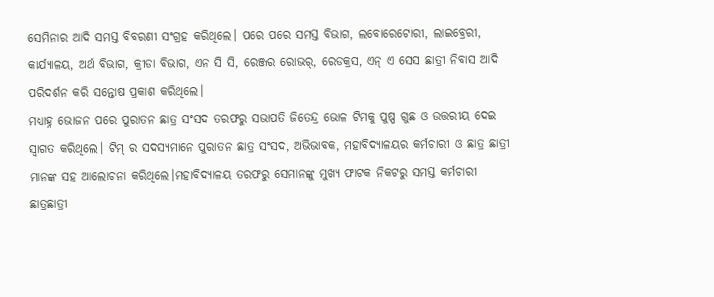ସେମିନାର ଆଦି ସମସ୍ତ ବିବରଣୀ ସଂଗ୍ରହ କରିଥିଲେ। ପରେ ପରେ ସମସ୍ତ ବିଭାଗ, ଲବୋରେଟୋରୀ, ଲାଇବ୍ରେରୀ, କାର୍ଯ୍ୟାଳୟ, ଅର୍ଥ ବିଭାଗ, କ୍ରୀଡା ବିଭାଗ, ଏନ ସି ସି, ରେଞ୍ଜର ରୋଭର୍, ରେଡକ୍ରସ, ଏନ୍ ଏ ସେସ ଛାତ୍ରୀ ନିବାସ ଆଦି ପରିଦର୍ଶନ କରି ସନ୍ତୋଷ ପ୍ରକାଶ କରିଥିଲେ।
ମଧ୍ୟାହ୍ନ ଭୋଜନ ପରେ ପୁରାତନ ଛାତ୍ର ସଂସଦ ତରଫରୁ ସଭାପତି ଜିତେନ୍ଦ୍ର ଭୋଳ ଟିମକୁ ପୁଷ୍ପ ଗୁଛ ଓ ଉତ୍ତରୀୟ ଦେଇ ସ୍ବାଗତ କରିଥିଲେ। ଟିମ୍ ର ସଦସ୍ୟମାନେ ପୁରାତନ ଛାତ୍ର ସଂସଦ, ଅଭିଭାବକ, ମହାବିଦ୍ୟାଳୟର କର୍ମଚାରୀ ଓ ଛାତ୍ର ଛାତ୍ରୀ ମାନଙ୍କ ସହ ଆଲୋଚନା କରିଥିଲେ।ମହାବିଦ୍ୟାଳୟ ତରଫରୁ ସେମାନଙ୍କୁ ମୁଖ୍ୟ ଫାଟକ ନିକଟରୁ ସମସ୍ତ କର୍ମଚାରୀ ଛାତ୍ରଛାତ୍ରୀ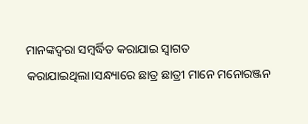ମାନଙ୍କଦ୍ୱରା ସମ୍ବର୍ଦ୍ଧିତ କରାଯାଇ ସ୍ବାଗତ କରାଯାଇଥିଲା।ସନ୍ଧ୍ୟାରେ ଛାତ୍ର ଛାତ୍ରୀ ମାନେ ମନୋରଞ୍ଜନ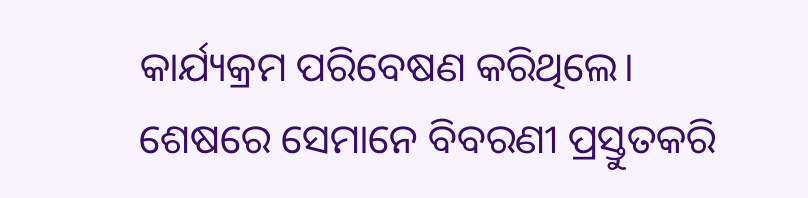କାର୍ଯ୍ୟକ୍ରମ ପରିବେଷଣ କରିଥିଲେ। ଶେଷରେ ସେମାନେ ବିବରଣୀ ପ୍ରସ୍ତୁତକରି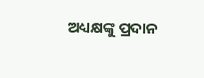ଅଧ୍ୟକ୍ଷଙ୍କୁ ପ୍ରଦାନ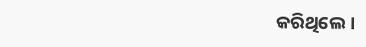କରିଥିଲେ।